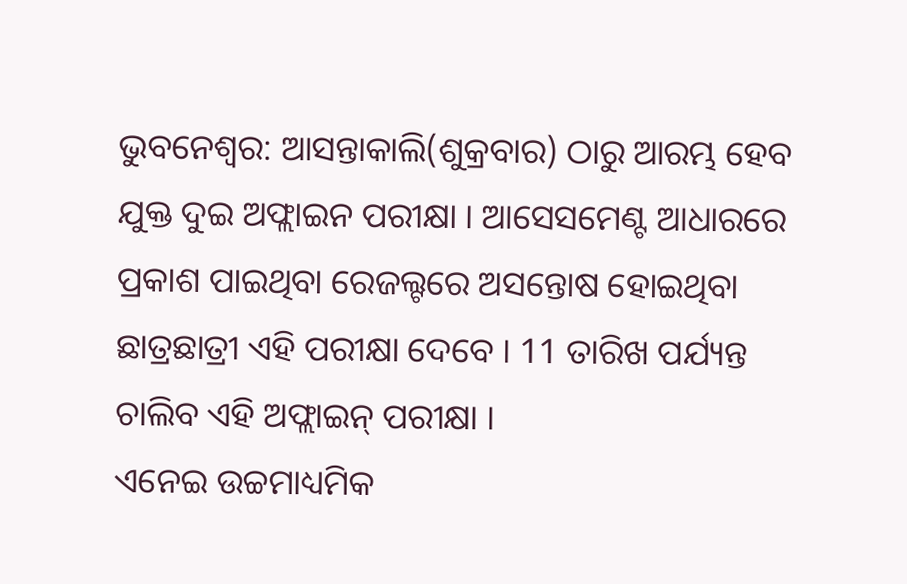ଭୁବନେଶ୍ବର: ଆସନ୍ତାକାଲି(ଶୁକ୍ରବାର) ଠାରୁ ଆରମ୍ଭ ହେବ ଯୁକ୍ତ ଦୁଇ ଅଫ୍ଲାଇନ ପରୀକ୍ଷା । ଆସେସମେଣ୍ଟ ଆଧାରରେ ପ୍ରକାଶ ପାଇଥିବା ରେଜଲ୍ଟରେ ଅସନ୍ତୋଷ ହୋଇଥିବା ଛାତ୍ରଛାତ୍ରୀ ଏହି ପରୀକ୍ଷା ଦେବେ । 11 ତାରିଖ ପର୍ଯ୍ୟନ୍ତ ଚାଲିବ ଏହି ଅଫ୍ଲାଇନ୍ ପରୀକ୍ଷା ।
ଏନେଇ ଉଚ୍ଚମାଧ୍ୟମିକ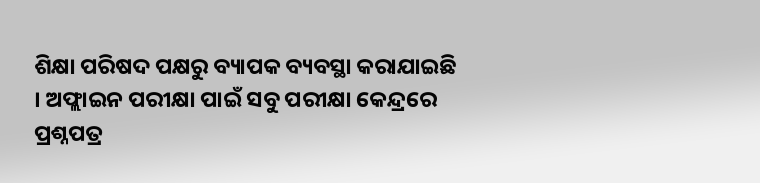ଶିକ୍ଷା ପରିଷଦ ପକ୍ଷରୁ ବ୍ୟାପକ ବ୍ୟବସ୍ଥା କରାଯାଇଛି । ଅଫ୍ଲାଇନ ପରୀକ୍ଷା ପାଇଁ ସବୁ ପରୀକ୍ଷା କେନ୍ଦ୍ରରେ ପ୍ରଶ୍ନପତ୍ର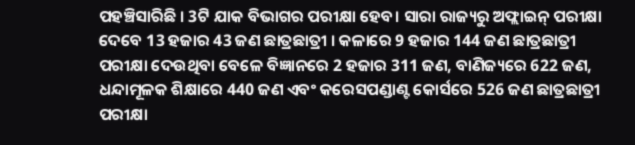ପହଞ୍ଚିସାରିଛି । 3ଟି ଯାକ ବିଭାଗର ପରୀକ୍ଷା ହେବ। ସାରା ରାଜ୍ୟରୁ ଅଫ୍ଲାଇନ୍ ପରୀକ୍ଷା ଦେବେ 13 ହଜାର 43 ଜଣ ଛାତ୍ରଛାତ୍ରୀ । କଳାରେ 9 ହଜାର 144 ଜଣ ଛାତ୍ରଛାତ୍ରୀ ପରୀକ୍ଷା ଦେଉଥିବା ବେଳେ ବିଜ୍ଞାନରେ 2 ହଜାର 311 ଜଣ, ବାଣିଜ୍ୟରେ 622 ଜଣ, ଧନ୍ଦାମୂଳକ ଶିକ୍ଷାରେ 440 ଜଣ ଏବଂ କରେସପଣ୍ଡାଣ୍ଟ କୋର୍ସରେ 526 ଜଣ ଛାତ୍ରଛାତ୍ରୀ ପରୀକ୍ଷା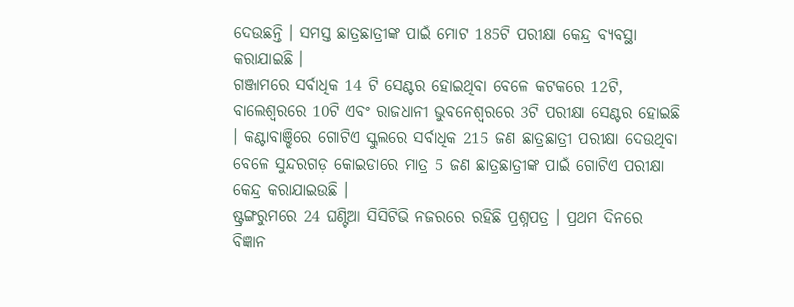ଦେଉଛନ୍ତି । ସମସ୍ତ ଛାତ୍ରଛାତ୍ରୀଙ୍କ ପାଇଁ ମୋଟ 185ଟି ପରୀକ୍ଷା କେନ୍ଦ୍ର ବ୍ୟବସ୍ଥା କରାଯାଇଛି ।
ଗଞ୍ଜାମରେ ସର୍ବାଧିକ 14 ଟି ସେଣ୍ଟର ହୋଇଥିବା ବେଳେ କଟକରେ 12ଟି, ବାଲେଶ୍ବରରେ 10ଟି ଏବଂ ରାଜଧାନୀ ଭୁବନେଶ୍ବରରେ 3ଟି ପରୀକ୍ଷା ସେଣ୍ଟର ହୋଇଛି । କଣ୍ଟାବାଞ୍ଝିରେ ଗୋଟିଏ ସ୍କୁଲରେ ସର୍ବାଧିକ 215 ଜଣ ଛାତ୍ରଛାତ୍ରୀ ପରୀକ୍ଷା ଦେଉଥିବା ବେଳେ ସୁନ୍ଦରଗଡ଼ କୋଇଡାରେ ମାତ୍ର 5 ଜଣ ଛାତ୍ରଛାତ୍ରୀଙ୍କ ପାଇଁ ଗୋଟିଏ ପରୀକ୍ଷା କେନ୍ଦ୍ର କରାଯାଇଉଛି ।
ଷ୍ଟ୍ରଙ୍ଗରୁମରେ 24 ଘଣ୍ଟିଆ ସିସିଟିଭି ନଜରରେ ରହିଛି ପ୍ରଶ୍ନପତ୍ର । ପ୍ରଥମ ଦିନରେ ବିଜ୍ଞାନ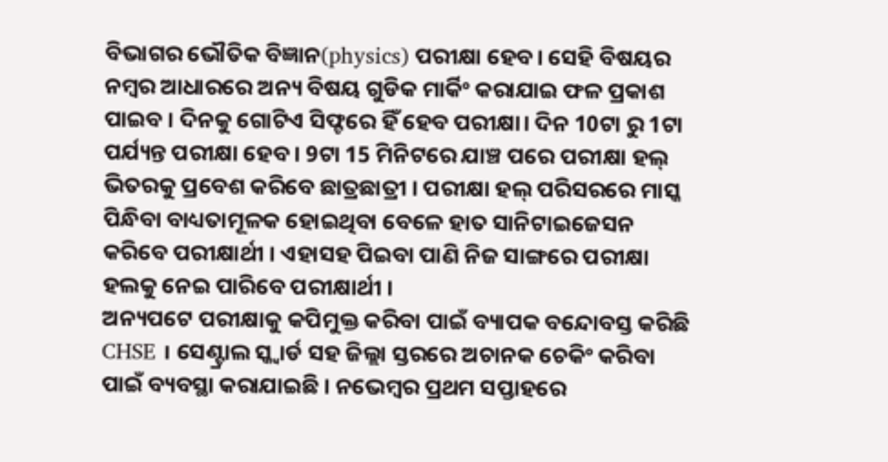ବିଭାଗର ଭୌତିକ ବିଜ୍ଞାନ(physics) ପରୀକ୍ଷା ହେବ। ସେହି ବିଷୟର ନମ୍ବର ଆଧାରରେ ଅନ୍ୟ ବିଷୟ ଗୁଡିକ ମାର୍କିଂ କରାଯାଇ ଫଳ ପ୍ରକାଶ ପାଇବ । ଦିନକୁ ଗୋଟିଏ ସିଫ୍ଟରେ ହିଁ ହେବ ପରୀକ୍ଷା। ଦିନ 10ଟା ରୁ 1ଟା ପର୍ଯ୍ୟନ୍ତ ପରୀକ୍ଷା ହେବ । 9ଟା 15 ମିନିଟରେ ଯାଞ୍ଚ ପରେ ପରୀକ୍ଷା ହଲ୍ ଭିତରକୁ ପ୍ରବେଶ କରିବେ ଛାତ୍ରଛାତ୍ରୀ । ପରୀକ୍ଷା ହଲ୍ ପରିସରରେ ମାସ୍କ ପିନ୍ଧିବା ବାଧ୍ୟତାମୂଳକ ହୋଇଥିବା ବେଳେ ହାତ ସାନିଟାଇଜେସନ କରିବେ ପରୀକ୍ଷାର୍ଥୀ । ଏହାସହ ପିଇବା ପାଣି ନିଜ ସାଙ୍ଗରେ ପରୀକ୍ଷା ହଲକୁ ନେଇ ପାରିବେ ପରୀକ୍ଷାର୍ଥୀ ।
ଅନ୍ୟପଟେ ପରୀକ୍ଷାକୁ କପିମୁକ୍ତ କରିବା ପାଇଁ ବ୍ୟାପକ ବନ୍ଦୋବସ୍ତ କରିଛି CHSE । ସେଣ୍ଟ୍ରାଲ ସ୍କ୍ବାର୍ଡ ସହ ଜିଲ୍ଲା ସ୍ତରରେ ଅଚାନକ ଚେକିଂ କରିବା ପାଇଁ ବ୍ୟବସ୍ଥା କରାଯାଇଛି । ନଭେମ୍ବର ପ୍ରଥମ ସପ୍ତାହରେ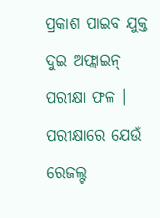ପ୍ରକାଶ ପାଇବ ଯୁକ୍ତ ଦୁଇ ଅଫ୍ଲାଇନ୍ ପରୀକ୍ଷା ଫଳ । ପରୀକ୍ଷାରେ ଯେଉଁ ରେଜଲ୍ଟ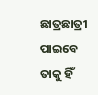ଛାତ୍ରଛାତ୍ରୀ ପାଇବେ ତାକୁ ହିଁ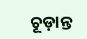ଚୂଡ଼ାନ୍ତ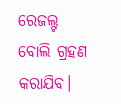ରେଜଲ୍ଟ ବୋଲି ଗ୍ରହଣ କରାଯିବ।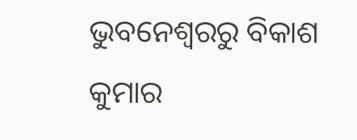ଭୁବନେଶ୍ବରରୁ ବିକାଶ କୁମାର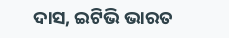ଦାସ, ଇଟିଭି ଭାରତ